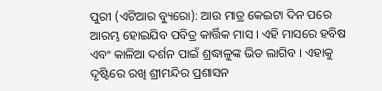ପୁରୀ (ଏଟିଆର ବ୍ୟୁରୋ): ଆଉ ମାତ୍ର କେଇଟା ଦିନ ପରେ ଆରମ୍ଭ ହୋଇଯିବ ପବିତ୍ର କାର୍ତ୍ତିକ ମାସ । ଏହି ମାସରେ ହବିଷ ଏବଂ କାଳିଆ ଦର୍ଶନ ପାଇଁ ଶ୍ରଦ୍ଧାଳୁଙ୍କ ଭିଡ ଲାଗିବ । ଏହାକୁ ଦୃଷ୍ଟିରେ ରଖି ଶ୍ରୀମନ୍ଦିର ପ୍ରଶାସନ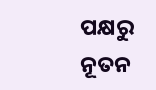ପକ୍ଷରୁ ନୂତନ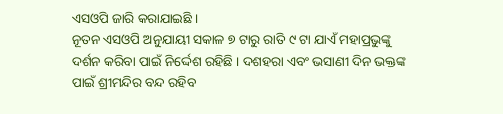ଏସଓପି ଜାରି କରାଯାଇଛି ।
ନୂତନ ଏସଓପି ଅନୁଯାୟୀ ସକାଳ ୭ ଟାରୁ ରାତି ୯ ଟା ଯାଏଁ ମହାପ୍ରଭୁଙ୍କୁ ଦର୍ଶନ କରିବା ପାଇଁ ନିର୍ଦ୍ଦେଶ ରହିଛି । ଦଶହରା ଏବଂ ଭସାଣୀ ଦିନ ଭକ୍ତଙ୍କ ପାଇଁ ଶ୍ରୀମନ୍ଦିର ବନ୍ଦ ରହିବ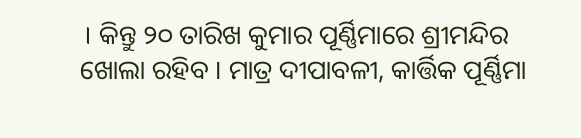। କିନ୍ତୁ ୨୦ ତାରିଖ କୁମାର ପୂର୍ଣ୍ଣିମାରେ ଶ୍ରୀମନ୍ଦିର ଖୋଲା ରହିବ । ମାତ୍ର ଦୀପାବଳୀ, କାର୍ତ୍ତିକ ପୂର୍ଣ୍ଣିମା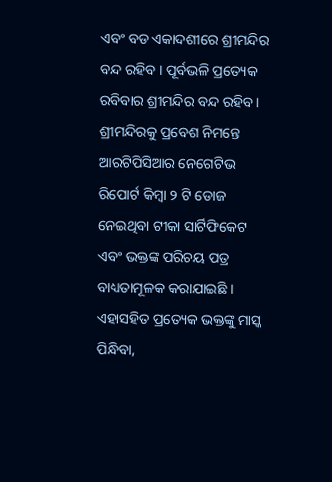ଏବଂ ବଡ ଏକାଦଶୀରେ ଶ୍ରୀମନ୍ଦିର ବନ୍ଦ ରହିବ । ପୂର୍ବଭଳି ପ୍ରତ୍ୟେକ ରବିବାର ଶ୍ରୀମନ୍ଦିର ବନ୍ଦ ରହିବ ।
ଶ୍ରୀମନ୍ଦିରକୁ ପ୍ରବେଶ ନିମନ୍ତେ ଆରଟିପିସିଆର ନେଗେଟିଭ ରିପୋର୍ଟ କିମ୍ବା ୨ ଟି ଡୋଜ ନେଇଥିବା ଟୀକା ସାର୍ଟିଫିକେଟ ଏବଂ ଭକ୍ତଙ୍କ ପରିଚୟ ପତ୍ର ବାଧ୍ୟତାମୂଳକ କରାଯାଇଛି । ଏହାସହିତ ପ୍ରତ୍ୟେକ ଭକ୍ତଙ୍କୁ ମାସ୍କ ପିନ୍ଧିବା,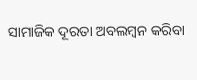ସାମାଜିକ ଦୂରତା ଅବଲମ୍ବନ କରିବା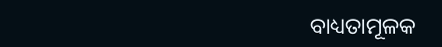ବାଧ୍ୟତାମୂଳକ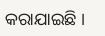କରାଯାଇଛି ।